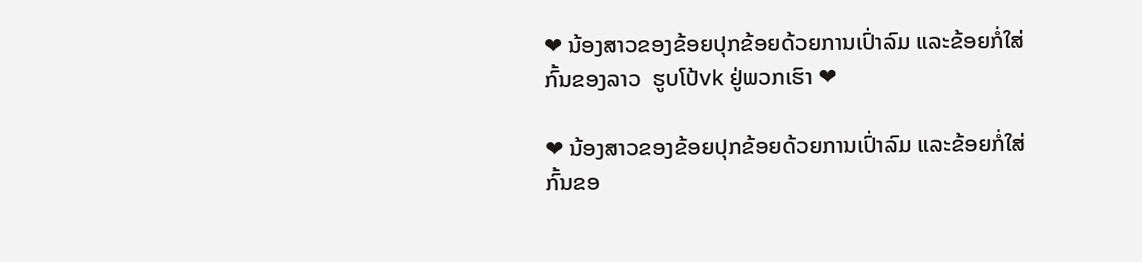❤ ນ້ອງສາວຂອງຂ້ອຍປຸກຂ້ອຍດ້ວຍການເປົ່າລົມ ແລະຂ້ອຍກໍ່ໃສ່ກົ້ນຂອງລາວ  ຮູບໂປ້vk ຢູ່ພວກເຮົາ ❤

❤ ນ້ອງສາວຂອງຂ້ອຍປຸກຂ້ອຍດ້ວຍການເປົ່າລົມ ແລະຂ້ອຍກໍ່ໃສ່ກົ້ນຂອ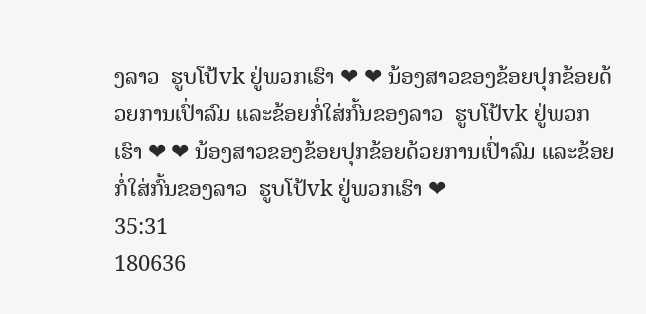ງລາວ  ຮູບໂປ້vk ຢູ່ພວກເຮົາ ❤ ❤ ນ້ອງສາວຂອງຂ້ອຍປຸກຂ້ອຍດ້ວຍການເປົ່າລົມ ແລະຂ້ອຍກໍ່ໃສ່ກົ້ນຂອງລາວ  ຮູບໂປ້vk ຢູ່ພວກເຮົາ ❤ ❤ ນ້ອງສາວຂອງຂ້ອຍປຸກຂ້ອຍດ້ວຍການເປົ່າລົມ ແລະຂ້ອຍກໍ່ໃສ່ກົ້ນຂອງລາວ  ຮູບໂປ້vk ຢູ່ພວກເຮົາ ❤
35:31
180636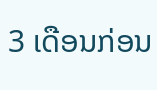3 ເດືອນກ່ອນ